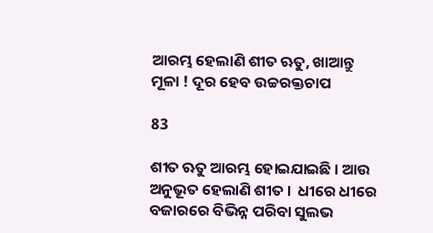ଆରମ୍ଭ ହେଲାଣି ଶୀତ ଋତୁ, ଖାଆନ୍ତୁ ମୂଳା ! ଦୂର ହେବ ଉଚ୍ଚରକ୍ତଚାପ

83

ଶୀତ ଋତୁ ଆରମ୍ଭ ହୋଇଯାଇଛି । ଆଉ ଅନୁଭୂତ ହେଲାଣି ଶୀତ ।  ଧୀରେ ଧୀରେ ବଜାରରେ ବିଭିନ୍ନ ପରିବା ସୁଲଭ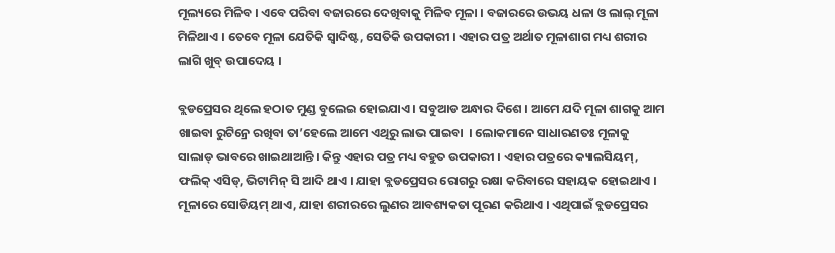ମୂଲ୍ୟରେ ମିଳିବ । ଏବେ ପରିବା ବଜାରରେ ଦେଖିବାକୁ ମିଳିବ ମୂଳା । ବଜାରରେ ଉଭୟ ଧଳା ଓ ଲାଲ୍ ମୂଳା ମିଳିଥାଏ । ତେବେ ମୂଳା ଯେତିକି ସ୍ୱାଦିଷ୍ଟ, ସେତିକି ଉପକାରୀ । ଏହାର ପତ୍ର ଅର୍ଥାତ ମୂଳାଶାଗ ମଧ୍ୟ ଶରୀର ଲାଗି ଖୁବ୍ ଉପାଦେୟ ।

ବ୍ଲଡପ୍ରେସର ଥିଲେ ହଠାତ ମୁଣ୍ଡ ବୁଲେଇ ହୋଇଯାଏ । ସବୁଆଡ ଅନ୍ଧାର ଦିଶେ । ଆମେ ଯଦି ମୂଳା ଶାଗକୁ ଆମ ଖାଇବା ରୁଟିନ୍ରେ ରଖିବା ତା’ହେଲେ ଆମେ ଏଥିରୁ ଲାଭ ପାଇବା  । ଲୋକମାନେ ସାଧାରଣତଃ ମୂଳାକୁ ସାଲାଡ୍ ଭାବରେ ଖାଇଥାଆନ୍ତି । କିନ୍ତୁ ଏହାର ପତ୍ର ମଧ୍ୟ ବହୁତ ଉପକାରୀ । ଏହାର ପତ୍ରରେ କ୍ୟାଲସିୟମ୍, ଫଲିକ୍ ଏସିଡ୍, ଭିଟାମିନ୍ ସି ଆଦି ଥାଏ । ଯାହା ବ୍ଲଡପ୍ରେସର ରୋଗରୁ ରକ୍ଷା କରିବାରେ ସହାୟକ ହୋଇଥାଏ । ମୂଳାରେ ସୋଡିୟମ୍ ଥାଏ, ଯାହା ଶରୀରରେ ଲୁଣର ଆବଶ୍ୟକତା ପୂରଣ କରିଥାଏ । ଏଥିପାଇଁ ବ୍ଲଡପ୍ରେସର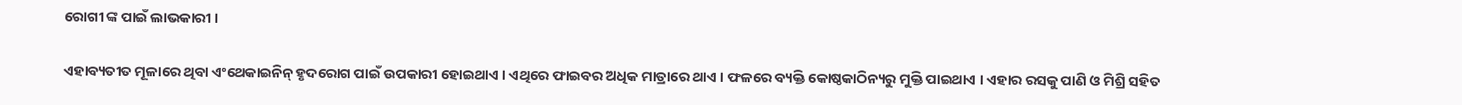ରୋଗୀ ଙ୍କ ପାଇଁ ଲାଭକାରୀ ।

ଏହାବ୍ୟତୀତ ମୂଳାରେ ଥିବା ଏଂଥେକାଇନିନ୍ ହୃଦରୋଗ ପାଇଁ ଉପକାରୀ ହୋଇଥାଏ । ଏଥିରେ ଫାଇବର ଅଧିକ ମାତ୍ରାରେ ଥାଏ । ଫଳରେ ବ୍ୟକ୍ତି କୋଷ୍ଠକାଠିନ୍ୟରୁ ମୁକ୍ତି ପାଇଥାଏ । ଏହାର ରସକୁ ପାଣି ଓ ମିଶ୍ରି ସହିତ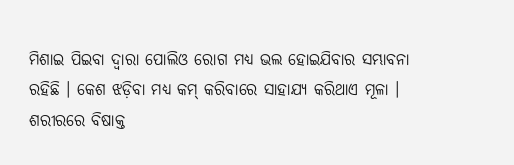ମିଶାଇ ପିଇବା ଦ୍ୱାରା ପୋଲିଓ ରୋଗ ମଧ୍ୟ ଭଲ ହୋଇଯିବାର ସମ୍ଭାବନା ରହିଛି । କେଶ ଝଡ଼ିବା ମଧ୍ୟ କମ୍ କରିବାରେ ସାହାଯ୍ୟ କରିଥାଏ ମୂଳା । ଶରୀରରେ ବିଷାକ୍ତ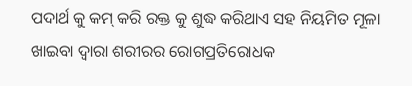ପଦାର୍ଥ କୁ କମ୍ କରି ରକ୍ତ କୁ ଶୁଦ୍ଧ କରିଥାଏ ସହ ନିୟମିତ ମୂଳା ଖାଇବା ଦ୍ୱାରା ଶରୀରର ରୋଗପ୍ରତିରୋଧକ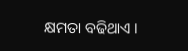କ୍ଷମତା ବଢିଥାଏ ।